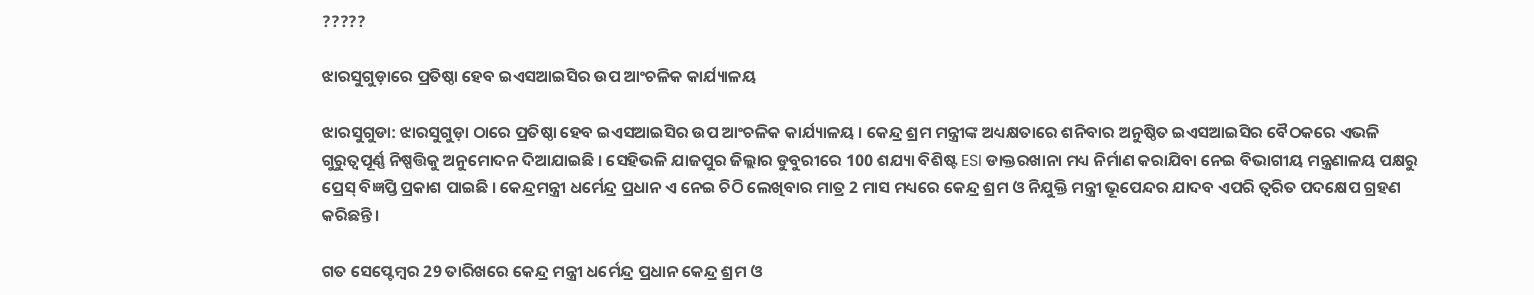?????

ଝାରସୁଗୁଡ଼ାରେ ପ୍ରତିଷ୍ଠା ହେବ ଇଏସଆଇସିର ଉପ ଆଂଚଳିକ କାର୍ଯ୍ୟାଳୟ

ଝାରସୁଗୁଡା: ଝାରସୁଗୁଡ଼ା ଠାରେ ପ୍ରତିଷ୍ଠା ହେବ ଇଏସଆଇସିର ଉପ ଆଂଚଳିକ କାର୍ଯ୍ୟାଳୟ । କେନ୍ଦ୍ର ଶ୍ରମ ମନ୍ତ୍ରୀଙ୍କ ଅଧ୍ୟକ୍ଷତାରେ ଶନିବାର ଅନୁଷ୍ଠିତ ଇଏସଆଇସିର ବୈଠକରେ ଏଭଳି ଗୁରୁତ୍ୱପୂର୍ଣ୍ଣ ନିଷ୍ପତ୍ତିକୁ ଅନୁମୋଦନ ଦିଆଯାଇଛି । ସେହିଭଳି ଯାଜପୁର ଜିଲ୍ଲାର ଡୁବୁରୀରେ 100 ଶଯ୍ୟା ବିଶିଷ୍ଟ ESI ଡାକ୍ତରଖାନା ମଧ୍ୟ ନିର୍ମାଣ କରାଯିବା ନେଇ ବିଭାଗୀୟ ମନ୍ତ୍ରଣାଳୟ ପକ୍ଷରୁ ପ୍ରେସ୍ ବିଜ୍ଞପ୍ତି ପ୍ରକାଶ ପାଇଛି । କେନ୍ଦ୍ରମନ୍ତ୍ରୀ ଧର୍ମେନ୍ଦ୍ର ପ୍ରଧାନ ଏ ନେଇ ଚିଠି ଲେଖିବାର ମାତ୍ର 2 ମାସ ମଧ୍ୟରେ କେନ୍ଦ୍ର ଶ୍ରମ ଓ ନିଯୁକ୍ତି ମନ୍ତ୍ରୀ ଭୂପେନ୍ଦର ଯାଦବ ଏପରି ତ୍ୱରିତ ପଦକ୍ଷେପ ଗ୍ରହଣ କରିଛନ୍ତି।

ଗତ ସେପ୍ଟେମ୍ବର 29 ତାରିଖରେ କେନ୍ଦ୍ର ମନ୍ତ୍ରୀ ଧର୍ମେନ୍ଦ୍ର ପ୍ରଧାନ କେନ୍ଦ୍ର ଶ୍ରମ ଓ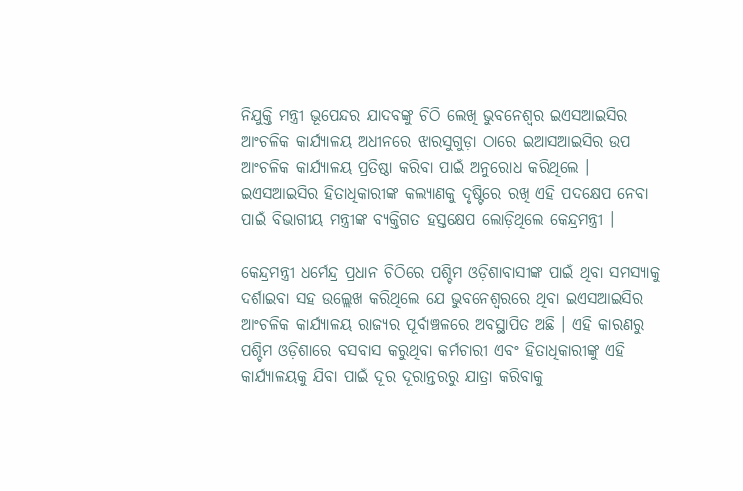ନିଯୁକ୍ତି ମନ୍ତ୍ରୀ ଭୂପେନ୍ଦର ଯାଦବଙ୍କୁ ଚିଠି ଲେଖି ଭୁବନେଶ୍ୱର ଇଏସଆଇସିର ଆଂଚଳିକ କାର୍ଯ୍ୟାଳୟ ଅଧୀନରେ ଝାରସୁଗୁଡ଼ା ଠାରେ ଇଆସଆଇସିର ଉପ ଆଂଚଳିକ କାର୍ଯ୍ୟାଳୟ ପ୍ରତିଷ୍ଠା କରିବା ପାଇଁ ଅନୁରୋଧ କରିଥିଲେ । ଇଏସଆଇସିର ହିତାଧିକାରୀଙ୍କ କଲ୍ୟାଣକୁ ଦୃଷ୍ଟିରେ ରଖି ଏହି ପଦକ୍ଷେପ ନେବା ପାଇଁ ବିଭାଗୀୟ ମନ୍ତ୍ରୀଙ୍କ ବ୍ୟକ୍ତିଗତ ହସ୍ତକ୍ଷେପ ଲୋଡ଼ିଥିଲେ କେନ୍ଦ୍ରମନ୍ତ୍ରୀ ।

କେନ୍ଦ୍ରମନ୍ତ୍ରୀ ଧର୍ମେନ୍ଦ୍ର ପ୍ରଧାନ ଚିଠିରେ ପଶ୍ଚିମ ଓଡ଼ିଶାବାସୀଙ୍କ ପାଇଁ ଥିବା ସମସ୍ୟାକୁ ଦର୍ଶାଇବା ସହ ଉଲ୍ଲେଖ କରିଥିଲେ ଯେ ଭୁବନେଶ୍ୱରରେ ଥିବା ଇଏସଆଇସିର ଆଂଚଳିକ କାର୍ଯ୍ୟାଳୟ ରାଜ୍ୟର ପୂର୍ବାଞ୍ଚଳରେ ଅବସ୍ଥାପିତ ଅଛି । ଏହି କାରଣରୁ ପଶ୍ଚିମ ଓଡ଼ିଶାରେ ବସବାସ କରୁଥିବା କର୍ମଚାରୀ ଏବଂ ହିତାଧିକାରୀଙ୍କୁ ଏହି କାର୍ଯ୍ୟାଳୟକୁ ଯିବା ପାଇଁ ଦୂର ଦୂରାନ୍ତରରୁ ଯାତ୍ରା କରିବାକୁ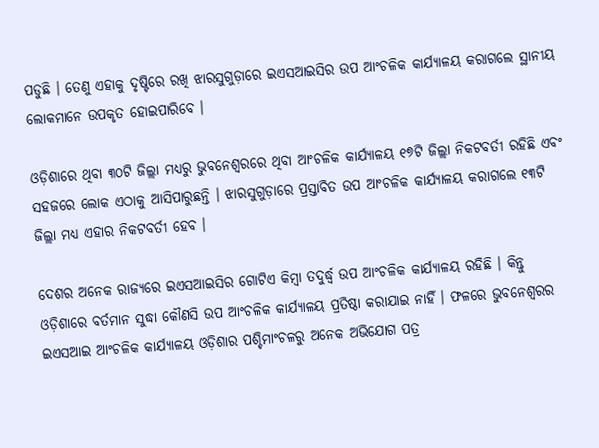ପଡୁଛି । ତେଣୁ ଏହାକୁ ଦୃଷ୍ଟିରେ ରଖି ଝାରସୁଗୁଡ଼ାରେ ଇଏସଆଇସିର ଉପ ଆଂଚଳିକ କାର୍ଯ୍ୟାଳୟ କରାଗଲେ ସ୍ଥାନୀୟ ଲୋକମାନେ ଉପକୃତ ହୋଇପାରିବେ ।

ଓଡ଼ିଶାରେ ଥିବା ୩୦ଟି ଜିଲ୍ଲା ମଧ୍ୟରୁ ଭୁବନେଶ୍ୱରରେ ଥିବା ଆଂଚଳିକ କାର୍ଯ୍ୟାଳୟ ୧୭ଟି ଜିଲ୍ଲା ନିକଟବର୍ତୀ ରହିଛି ଏବଂ ସହଜରେ ଲୋକ ଏଠାକୁ ଆସିପାରୁଛନ୍ତି । ଝାରସୁଗୁଡ଼ାରେ ପ୍ରସ୍ତାବିତ ଉପ ଆଂଚଳିକ କାର୍ଯ୍ୟାଳୟ କରାଗଲେ ୧୩ଟି ଜିଲ୍ଲା ମଧ୍ୟ ଏହାର ନିକଟବର୍ତୀ ହେବ ।

ଦେଶର ଅନେକ ରାଜ୍ୟରେ ଇଏସଆଇସିର ଗୋଟିଏ କିମ୍ବା ତଦୁର୍ଦ୍ଧ୍ୱ ଉପ ଆଂଚଳିକ କାର୍ଯ୍ୟାଳୟ ରହିଛି । କିନ୍ତୁ ଓଡ଼ିଶାରେ ବର୍ତମାନ ସୁଦ୍ଧା କୌଣସି ଉପ ଆଂଚଳିକ କାର୍ଯ୍ୟାଳୟ ପ୍ରତିଷ୍ଠା କରାଯାଇ ନାହିଁ । ଫଳରେ ଭୁବନେଶ୍ୱରର ଇଏସଆଇ ଆଂଚଳିକ କାର୍ଯ୍ୟାଳୟ ଓଡ଼ିଶାର ପଶ୍ଚିମାଂଚଳରୁ ଅନେକ ଅଭିଯୋଗ ପତ୍ର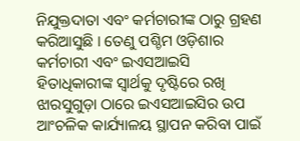ନିଯୁକ୍ତଦାତା ଏବଂ କର୍ମଚାରୀଙ୍କ ଠାରୁ ଗ୍ରହଣ କରିଆସୁଛି । ତେଣୁ ପଶ୍ଚିମ ଓଡ଼ିଶାର କର୍ମଚାରୀ ଏବଂ ଇଏସଆଇସି ହିତାଧିକାରୀଙ୍କ ସ୍ୱାର୍ଥକୁ ଦୃଷ୍ଟିରେ ରଖି ଝାରସୁଗୁଡ଼ା ଠାରେ ଇଏସଆଇସିର ଉପ ଆଂଚଳିକ କାର୍ଯ୍ୟାଳୟ ସ୍ଥାପନ କରିବା ପାଇଁ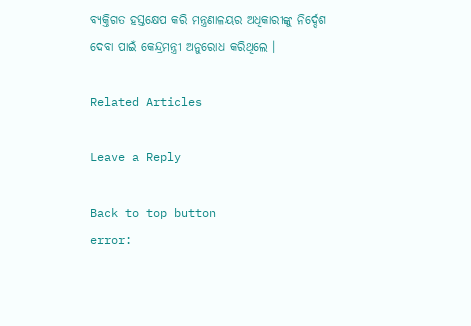ବ୍ୟକ୍ତିଗତ ହସ୍ତକ୍ଷେପ କରି ମନ୍ତ୍ରଣାଳୟର ଅଧିକାରୀଙ୍କୁ ନିର୍ଦ୍ଦେଶ ଦେବା ପାଇଁ କେନ୍ଦ୍ରମନ୍ତ୍ରୀ ଅନୁରୋଧ କରିଥିଲେ ।

Related Articles

Leave a Reply

Back to top button
error: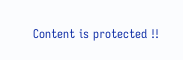Content is protected !!